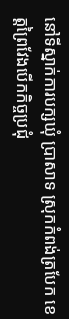នៅទីស្នាក់ការបក្សឃុំ ប្រាសាទ ស្រុកកំពង់ត្របែក ខេត្តព្រៃវែងបើកកិច្ចប្រជុំ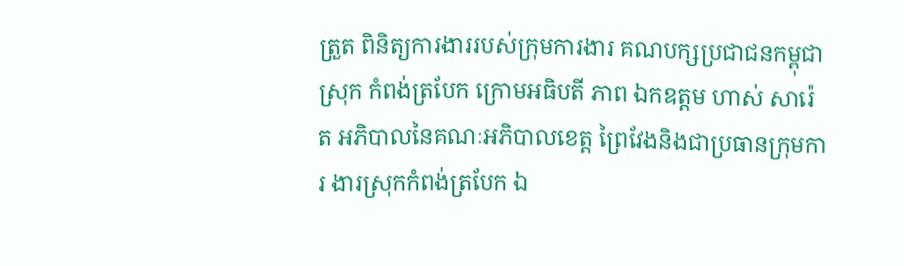ត្រួត ពិនិត្យការងាររបស់ក្រុមការងារ គណបក្សប្រជាជនកម្ពុជាស្រុក កំពង់ត្របែក ក្រោមអធិបតី ភាព ឯកឧត្តម ហាស់ សារ៉េត អភិបាលនៃគណៈអភិបាលខេត្ត ព្រៃវែងនិងជាប្រធានក្រុមការ ងារស្រុកកំពង់ត្របែក ឯ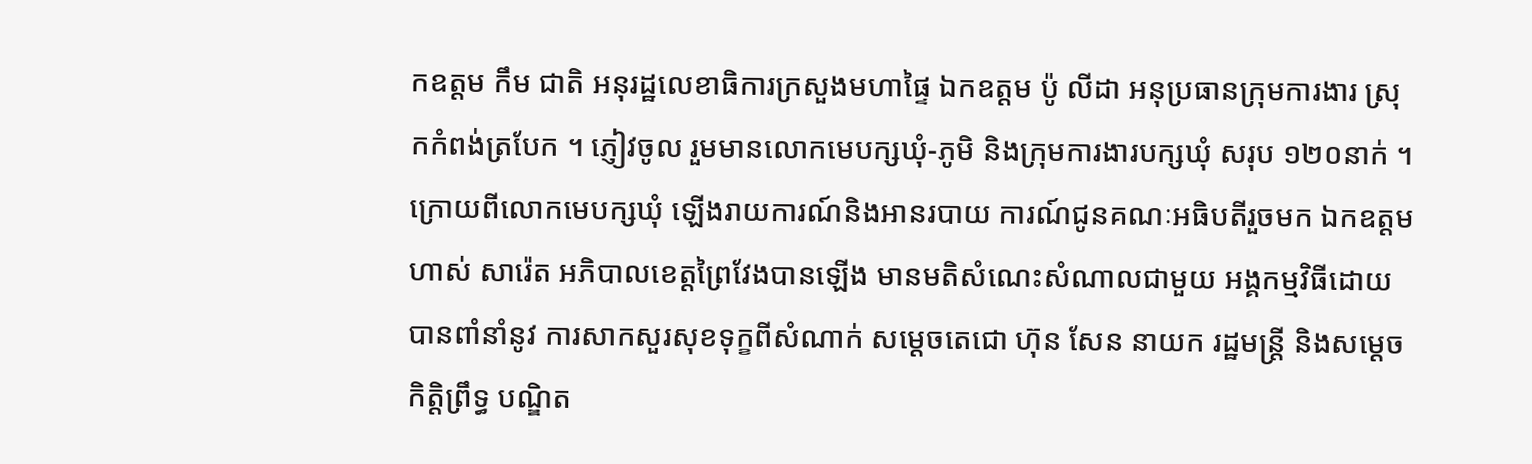កឧត្តម កឹម ជាតិ អនុរដ្ឋលេខាធិការក្រសួងមហាផ្ទៃ ឯកឧត្តម ប៉ូ លីដា អនុប្រធានក្រុមការងារ ស្រុកកំពង់ត្របែក ។ ភ្ញៀវចូល រួមមានលោកមេបក្សឃុំ-ភូមិ និងក្រុមការងារបក្សឃុំ សរុប ១២០នាក់ ។
ក្រោយពីលោកមេបក្សឃុំ ឡើងរាយការណ៍និងអានរបាយ ការណ៍ជូនគណៈអធិបតីរួចមក ឯកឧត្តម ហាស់ សារ៉េត អភិបាលខេត្តព្រៃវែងបានឡើង មានមតិសំណេះសំណាលជាមួយ អង្គកម្មវិធីដោយបានពាំនាំនូវ ការសាកសួរសុខទុក្ខពីសំណាក់ សម្តេចតេជោ ហ៊ុន សែន នាយក រដ្ឋមន្ត្រី និងសម្តេចកិត្តិព្រឹទ្ធ បណ្ឌិត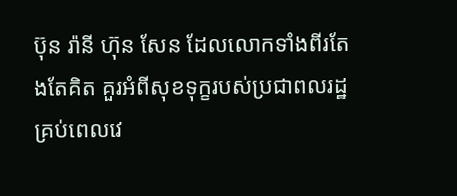ប៊ុន រ៉ានី ហ៊ុន សែន ដែលលោកទាំងពីរតែងតែគិត គួរអំពីសុខទុក្ខរបស់ប្រជាពលរដ្ឋគ្រប់ពេលវេ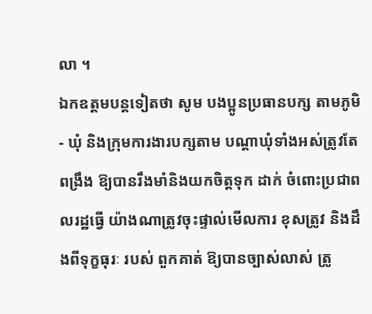លា ។
ឯកឧត្តមបន្តទៀតថា សូម បងប្អូនប្រធានបក្ស តាមភូមិ- ឃុំ និងក្រុមការងារបក្សតាម បណ្តាឃុំទាំងអស់ត្រូវតែពង្រឹង ឱ្យបានរឹងមាំនិងយកចិត្តទុក ដាក់ ចំពោះប្រជាពលរដ្ឋធ្វើ យ៉ាងណាត្រូវចុះផ្ទាល់មើលការ ខុសត្រូវ និងដឹងពីទុក្ខធុរៈ របស់ ពួកគាត់ ឱ្យបានច្បាស់លាស់ ត្រូ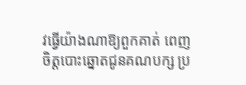វធ្វើយ៉ាងណាឱ្យពួកគាត់ ពេញចិត្តបោះឆ្នោតជូនគណបក្ស ប្រ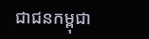ជាជនកម្ពុជា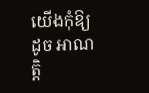យើងកុំឱ្យ ដូច អាណត្តិ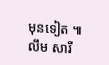មុនទៀត ៕
លឹម សារី